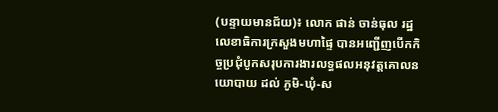(បន្ទាយមានជ័យ)៖ លោក ផាន់ ចាន់ធុល រដ្ឋលេខាធិការក្រសួងមហាផ្ទៃ បានអញ្ជើញបើកកិច្ចប្រជុំបូកសរុបការងារលទ្ធផលអនុវត្តគោលនយោបាយ ដល់ ភូមិ-ឃុំ-ស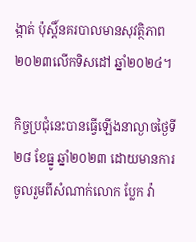ង្កាត់ ប៉ុស្តិ៍នគរបាលមានសុវត្ថិភាព ២០២៣លើកទិសដៅ ឆ្នាំ២០២៤។

កិច្ចប្រជុំនេះបានធ្វើឡើងនាល្ងាចថ្ងៃទី២៨ ខែធ្នូ ឆ្នាំ២០២៣ ដោយមានការចូលរួមពីសំណាក់លោក ប្លែក វ៉ា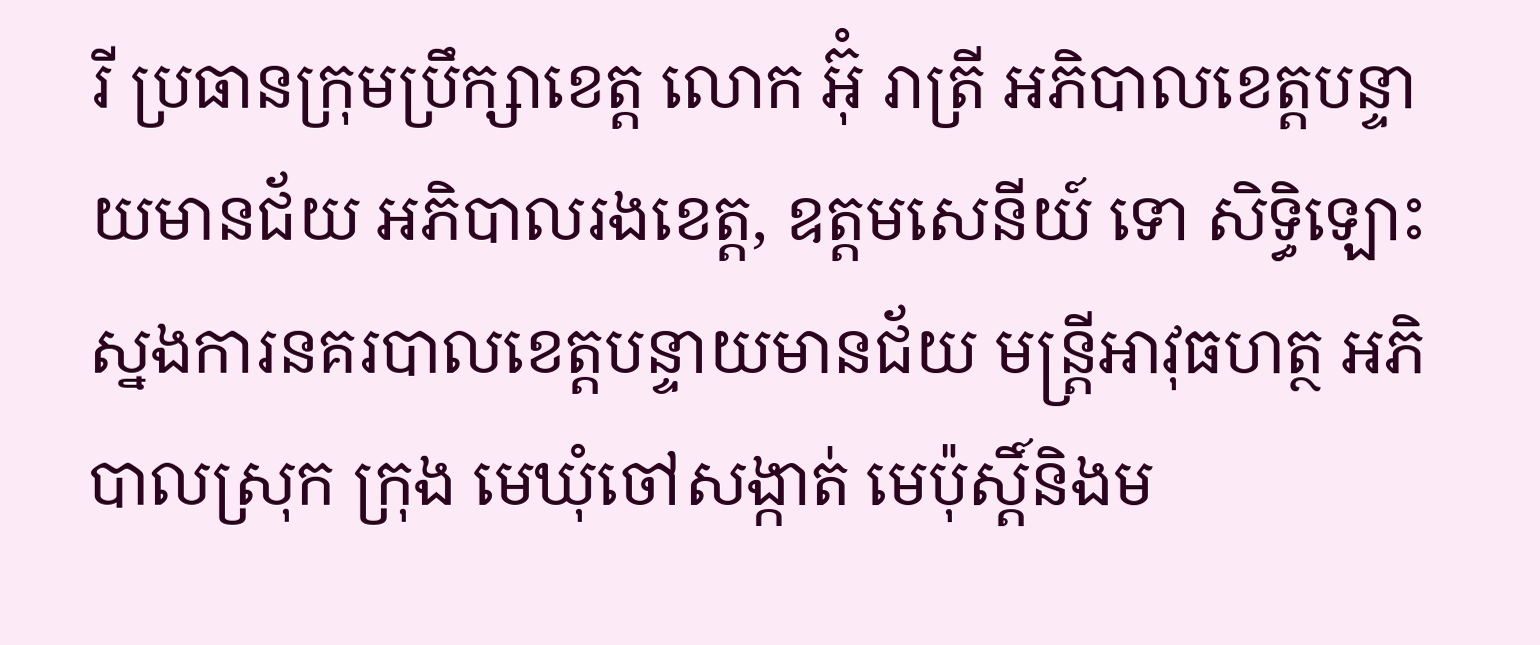រី ប្រធានក្រុមប្រឹក្សាខេត្ត លោក អ៊ុំ រាត្រី អភិបាលខេត្តបន្ទាយមានជ័យ អភិបាលរងខេត្ត, ឧត្តមសេនីយ៍ ទោ សិទ្ធិឡោះស្នងការនគរបាលខេត្តបន្ទាយមានជ័យ មន្ត្រីអាវុធហត្ថ អភិបាលស្រុក ក្រុង មេឃុំចៅសង្កាត់ មេប៉ុស្តិ៍និងម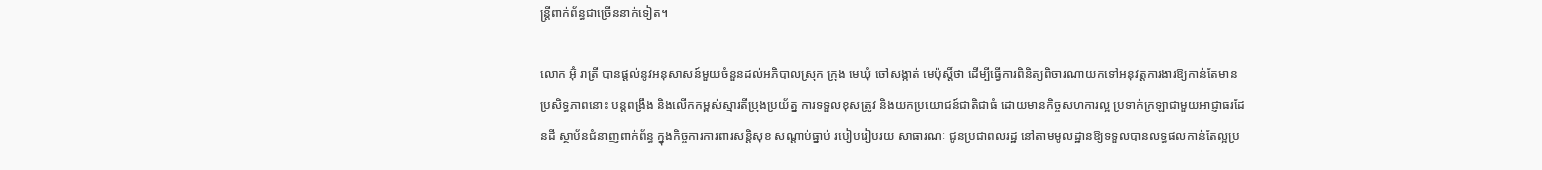ន្ត្រីពាក់ព័ន្ធជាច្រើននាក់ទៀត។

លោក អ៊ុំ រាត្រី បានផ្តល់នូវអនុសាសន៍មួយចំនួនដល់អភិបាលស្រុក ក្រុង មេឃុំ ចៅសង្កាត់ មេប៉ុស្តិ៍ថា ដើម្បីធ្វើការពិនិត្យពិចារណាយកទៅអនុវត្តការងារឱ្យកាន់តែមានប្រសិទ្ធភាពនោះ បន្តពង្រឹង និងលើកកម្ពស់ស្មារតីប្រុងប្រយ័ត្ន ការទទួលខុសត្រូវ និងយកប្រយោជន៍ជាតិជាធំ ដោយមានកិច្ចសហការល្អ ប្រទាក់ក្រឡាជាមួយអាជ្ញាធរដែនដី ស្ថាប័នជំនាញពាក់ព័ន្ធ ក្នុងកិច្ចការការពារសន្ដិសុខ សណ្ដាប់ធ្នាប់ របៀបរៀបរយ សាធារណៈ ជូនប្រជាពលរដ្ឋ នៅតាមមូលដ្ឋានឱ្យទទួលបានលទ្ធផលកាន់តែល្អប្រ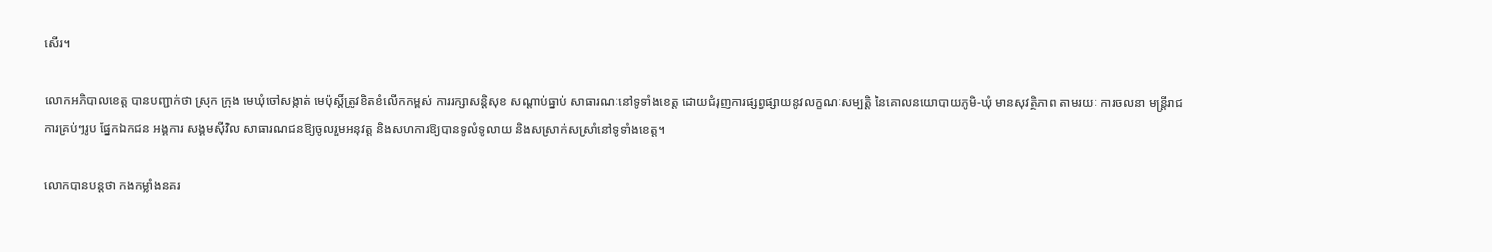សើរ។

លោកអភិបាលខេត្ត បានបញ្ជាក់ថា ស្រុក ក្រុង មេឃុំចៅសង្កាត់ មេប៉ុស្តិ៍ត្រូវខិតខំលើកកម្ពស់ ការរក្សាសន្តិសុខ សណ្តាប់ធ្នាប់ សាធារណៈនៅទូទាំងខេត្ត ដោយជំរុញការផ្សព្វផ្សាយនូវលក្ខណៈសម្បត្តិ នៃគោលនយោបាយភូមិ-ឃុំ មានសុវត្ថិភាព តាមរយៈ ការចលនា មន្រ្តីរាជការគ្រប់ៗរូប ផ្នែកឯកជន អង្គការ សង្គមស៊ីវិល សាធារណជនឱ្យចូលរួមអនុវត្ត និងសហការឱ្យបានទូលំទូលាយ និងសស្រាក់សស្រាំនៅទូទាំងខេត្ត។

លោកបានបន្តថា កងកម្លាំងនគរ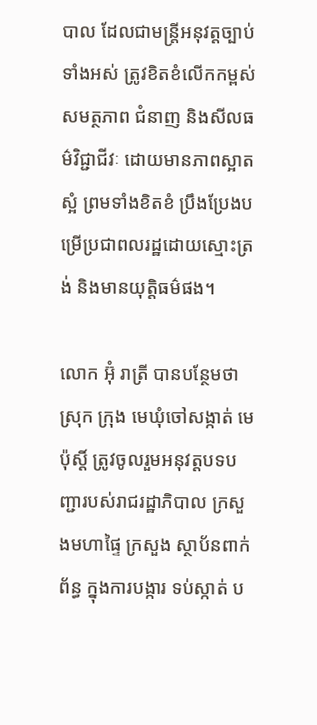បាល ដែលជាមន្រ្តីអនុវត្តច្បាប់ទាំងអស់ ត្រូវខិតខំលើកកម្ពស់សមត្ថភាព ជំនាញ និងសីលធម៌វិជ្ជាជីវៈ ដោយមានភាពស្អាតស្អំ ព្រមទាំងខិតខំ ប្រឹងប្រែងបម្រើប្រជាពលរដ្ឋដោយស្មោះត្រង់ និងមានយុត្តិធម៌ផង។

លោក អ៊ុំ រាត្រី បានបន្ថែមថា ស្រុក ក្រុង មេឃុំចៅសង្កាត់ មេប៉ុស្តិ៍ ត្រូវចូលរួមអនុវត្តបទបញ្ជារបស់រាជរដ្ឋាភិបាល ក្រសួងមហាផ្ទៃ ក្រសួង ស្ថាប័នពាក់ព័ន្ធ ក្នុងការបង្ការ ទប់ស្កាត់ ប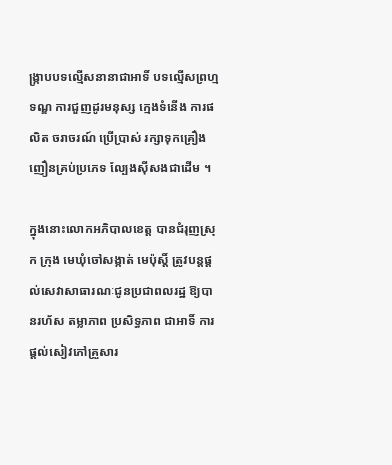ង្រ្កាបបទល្មើសនានាជាអាទិ៍ បទល្មើសព្រហ្មទណ្ឌ ការជួញដូរមនុស្ស ក្មេងទំនើង ការផលិត ចរាចរណ៍ ប្រើប្រាស់ រក្សាទុកគ្រឿងញឿនគ្រប់ប្រភេទ ល្បែងស៊ីសងជាដើម ។

ក្នុងនោះលោកអភិបាលខេត្ត បានជំរុញស្រុក ក្រុង មេឃុំចៅសង្កាត់ មេប៉ុស្តិ៍ ត្រូវបន្តផ្តល់សេវាសាធារណៈជូនប្រជាពលរដ្ឋ ឱ្យបានរហ័ស តម្លាភាព ប្រសិទ្ធភាព ជាអាទិ៍ ការផ្តល់សៀវភៅគ្រួសារ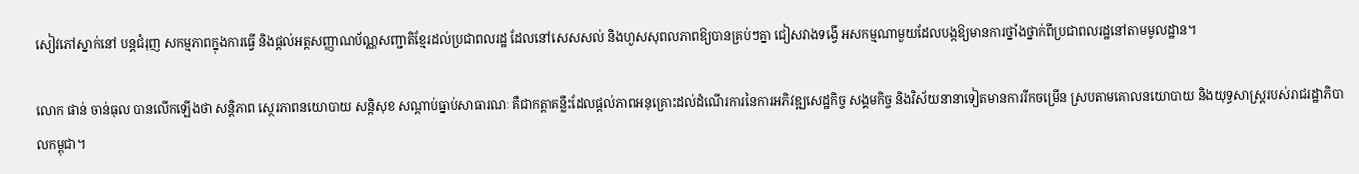សៀវភៅស្នាក់នៅ បន្តជំរុញ សកម្មភាពក្នុងការធ្វើ និងផ្តល់អត្តសញ្ញាណប័ណ្ណសញ្ជាតិខ្មែរដល់ប្រជាពលរដ្ឋ ដែលនៅសេសសល់ និងហួសសុពលភាពឱ្យបានគ្រប់ៗគ្នា ជៀសវាងទង្វើ អសកម្មណាមួយដែលបង្កឱ្យមានការថ្នាំងថ្នាក់ពីប្រជាពលរដ្ឋនៅតាមមូលដ្ឋាន។

លោក ផាន់ ចាន់ធុល បានលើកឡើងថា សន្តិភាព ស្ថេរភាពនយោបាយ សន្តិសុខ សណ្ដាប់ធ្នាប់សាធារណៈ គឺជាកត្តាគន្លឹះដែលផ្ដល់ភាពអនុគ្រោះដល់ដំណើរការនៃការអភិវឌ្ឍសេដ្ឋកិច្ច សង្គមកិច្ច និងវិស័យនានាទៀតមានការរីកចម្រើន ស្របតាមគោលនយោបាយ និងយុទ្ធសាស្ត្ររបស់រាជរដ្ឋាភិបាលកម្ពុជា។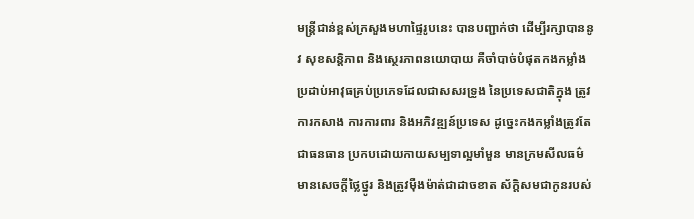មន្ត្រីជាន់ខ្ពស់ក្រសួងមហាផ្ទៃរូបនេះ បានបញ្ជាក់ថា ដើម្បីរក្សាបាននូវ សុខសន្តិភាព និងស្ថេរភាពនយោបាយ គឺចាំបាច់បំផុតកងកម្លាំងប្រដាប់អាវុធគ្រប់ប្រភេទដែលជាសសរទ្រូង នៃប្រទេសជាតិក្នុង ត្រូវការកសាង ការការពារ និងអភិវឌ្ឍន៍ប្រទេស ដូច្នេះកងកម្លាំងត្រូវតែជាធនធាន ប្រកបដោយកាយសម្បទាល្អមាំមួន មានក្រមសីលធម៌ មានសេចក្ដីថ្លៃថ្នូរ និងត្រូវម៉ឺងម៉ាត់ជាដាចខាត ស័ក្តិសមជាកូនរបស់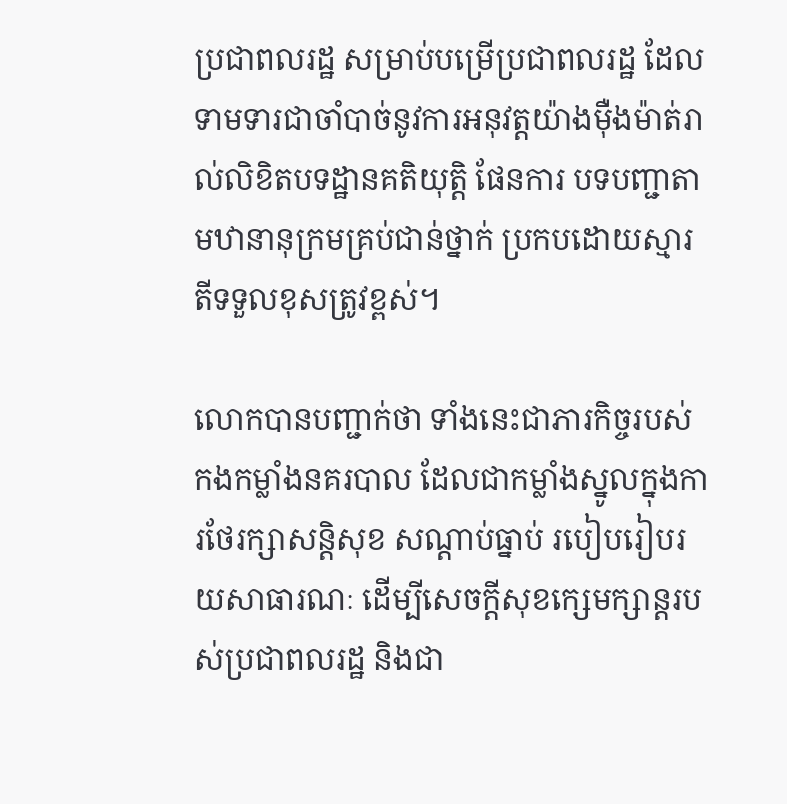ប្រជាពលរដ្ឋ សម្រាប់បម្រើប្រជាពលរដ្ឋ ដែលទាមទារជាចាំបាច់នូវការអនុវត្ដយ៉ាងម៉ឺងម៉ាត់រាល់លិខិតបទដ្ឋានគតិយុត្តិ ផែនការ បទបញ្ជាតាមឋានានុក្រមគ្រប់ជាន់ថ្នាក់ ប្រកបដោយស្មារតីទទួលខុសត្រូវខ្ពស់។

លោកបានបញ្ជាក់ថា ទាំងនេះជាភារកិច្ចរបស់កងកម្លាំងនគរបាល ដែលជាកម្លាំងស្នូលក្នុងការថែរក្សាសន្តិសុខ សណ្ដាប់ធ្នាប់ របៀបរៀបរយសាធារណៈ ដើម្បីសេចក្ដីសុខក្សេមក្សាន្ដរបស់ប្រជាពលរដ្ឋ និងជា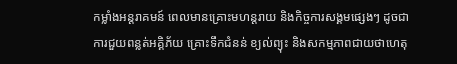កម្លាំងអន្ដរាគមន៍ ពេលមានគ្រោះមហន្តរាយ និងកិច្ចការសង្គមផ្សេងៗ ដូចជា ការជួយពន្លត់អគ្គិភ័យ គ្រោះទឹកជំនន់ ខ្យល់ព្យុះ និងសកម្មភាពជាយថាហេតុ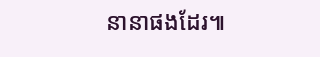នានាផងដែរ៕